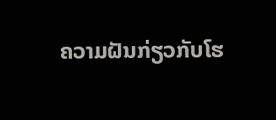ຄວາມຝັນກ່ຽວກັບໂຮ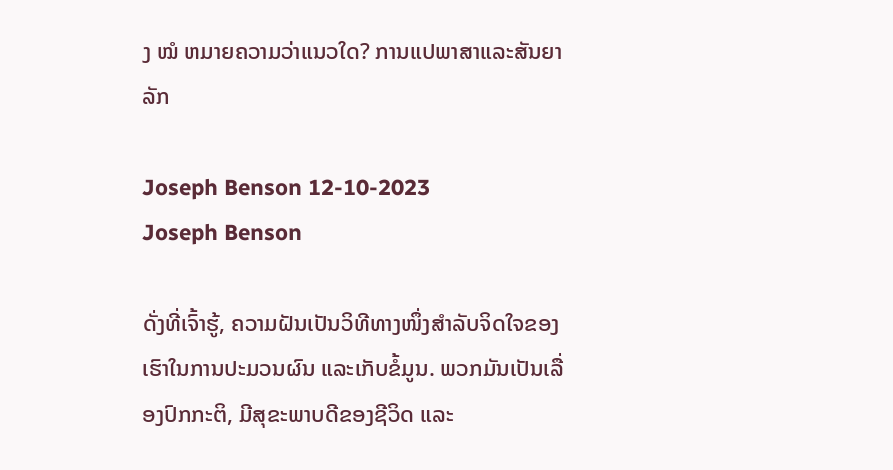ງ ໝໍ ຫມາຍຄວາມວ່າແນວໃດ? ການແປພາສາແລະສັນຍາລັກ

Joseph Benson 12-10-2023
Joseph Benson

ດັ່ງທີ່ເຈົ້າຮູ້, ຄວາມຝັນເປັນວິທີທາງໜຶ່ງສຳລັບຈິດໃຈຂອງເຮົາໃນການປະມວນຜົນ ແລະເກັບຂໍ້ມູນ. ພວກມັນເປັນເລື່ອງປົກກະຕິ, ມີສຸຂະພາບດີຂອງຊີວິດ ແລະ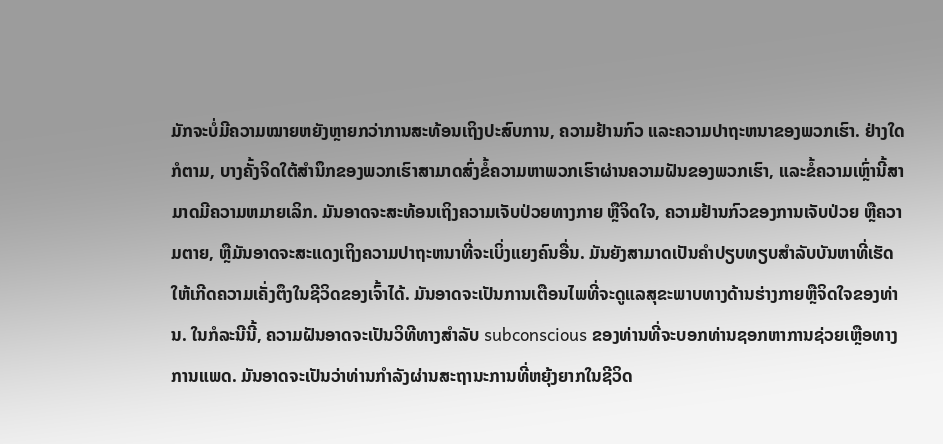ມັກຈະບໍ່ມີຄວາມໝາຍຫຍັງຫຼາຍກວ່າການສະທ້ອນເຖິງປະສົບການ, ຄວາມຢ້ານກົວ ແລະຄວາມປາຖະຫນາຂອງພວກເຮົາ. ຢ່າງໃດກໍຕາມ, ບາງຄັ້ງຈິດໃຕ້ສໍານຶກຂອງພວກເຮົາສາມາດສົ່ງຂໍ້ຄວາມຫາພວກເຮົາຜ່ານຄວາມຝັນຂອງພວກເຮົາ, ແລະຂໍ້ຄວາມເຫຼົ່ານີ້ສາມາດມີຄວາມຫມາຍເລິກ. ມັນອາດຈະສະທ້ອນເຖິງຄວາມເຈັບປ່ວຍທາງກາຍ ຫຼືຈິດໃຈ, ຄວາມຢ້ານກົວຂອງການເຈັບປ່ວຍ ຫຼືຄວາມຕາຍ, ຫຼືມັນອາດຈະສະແດງເຖິງຄວາມປາຖະຫນາທີ່ຈະເບິ່ງແຍງຄົນອື່ນ. ມັນຍັງສາມາດເປັນຄຳປຽບທຽບສຳລັບບັນຫາທີ່ເຮັດໃຫ້ເກີດຄວາມເຄັ່ງຕຶງໃນຊີວິດຂອງເຈົ້າໄດ້. ມັນອາດຈະເປັນການເຕືອນໄພທີ່ຈະດູແລສຸຂະພາບທາງດ້ານຮ່າງກາຍຫຼືຈິດໃຈຂອງທ່ານ. ໃນກໍລະນີນີ້, ຄວາມຝັນອາດຈະເປັນວິທີທາງສໍາລັບ subconscious ຂອງທ່ານທີ່ຈະບອກທ່ານຊອກຫາການຊ່ວຍເຫຼືອທາງການແພດ. ມັນອາດຈະເປັນວ່າທ່ານກໍາລັງຜ່ານສະຖານະການທີ່ຫຍຸ້ງຍາກໃນຊີວິດ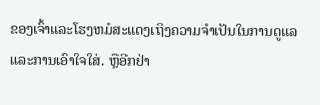ຂອງເຈົ້າແລະໂຮງຫມໍສະແດງເຖິງຄວາມຈໍາເປັນໃນການດູແລແລະການເອົາໃຈໃສ່. ຫຼືອີກຢ່າ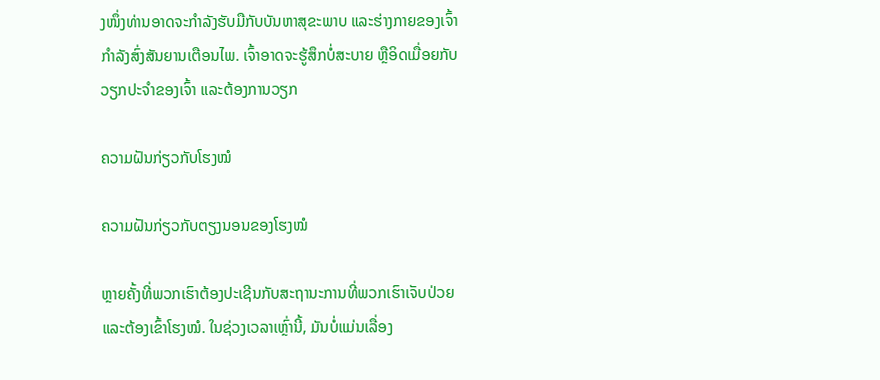ງໜຶ່ງທ່ານອາດຈະກຳລັງຮັບມືກັບບັນຫາສຸຂະພາບ ແລະຮ່າງກາຍຂອງເຈົ້າກຳລັງສົ່ງສັນຍານເຕືອນໄພ. ເຈົ້າອາດຈະຮູ້ສຶກບໍ່ສະບາຍ ຫຼືອິດເມື່ອຍກັບວຽກປະຈຳຂອງເຈົ້າ ແລະຕ້ອງການວຽກ

ຄວາມຝັນກ່ຽວກັບໂຮງໝໍ

ຄວາມຝັນກ່ຽວກັບຕຽງນອນຂອງໂຮງໝໍ

ຫຼາຍຄັ້ງທີ່ພວກເຮົາຕ້ອງປະເຊີນກັບສະຖານະການທີ່ພວກເຮົາເຈັບປ່ວຍ ແລະຕ້ອງເຂົ້າໂຮງໝໍ. ໃນຊ່ວງເວລາເຫຼົ່ານີ້, ມັນບໍ່ແມ່ນເລື່ອງ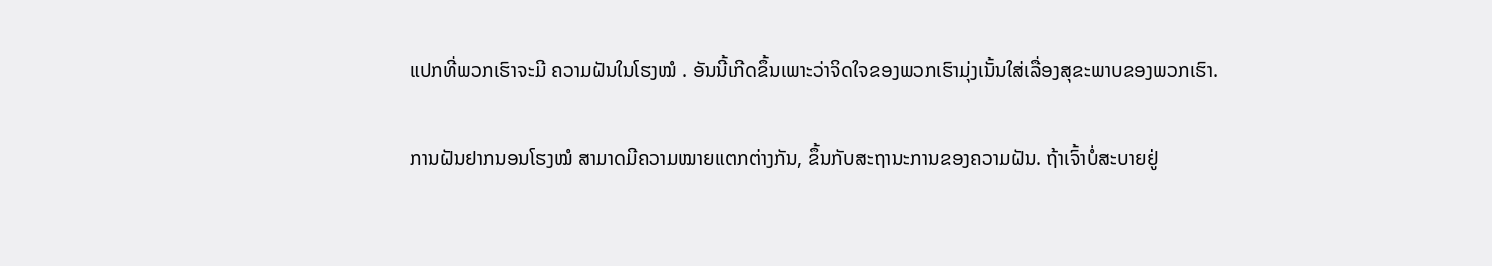ແປກທີ່ພວກເຮົາຈະມີ ຄວາມຝັນໃນໂຮງໝໍ . ອັນນີ້ເກີດຂຶ້ນເພາະວ່າຈິດໃຈຂອງພວກເຮົາມຸ່ງເນັ້ນໃສ່ເລື່ອງສຸຂະພາບຂອງພວກເຮົາ.

ການຝັນຢາກນອນໂຮງໝໍ ສາມາດມີຄວາມໝາຍແຕກຕ່າງກັນ, ຂຶ້ນກັບສະຖານະການຂອງຄວາມຝັນ. ຖ້າເຈົ້າບໍ່ສະບາຍຢູ່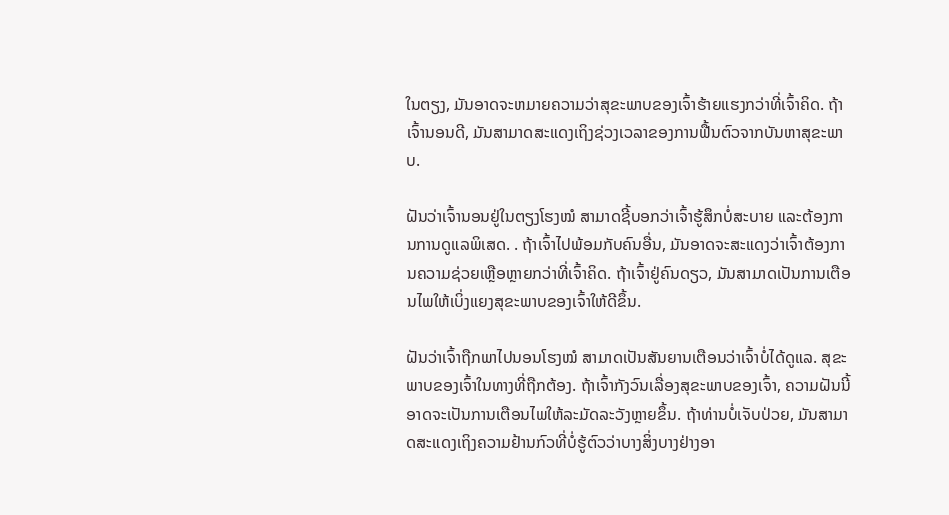ໃນຕຽງ, ມັນອາດຈະຫມາຍຄວາມວ່າສຸຂະພາບຂອງເຈົ້າຮ້າຍແຮງກວ່າທີ່ເຈົ້າຄິດ. ຖ້າເຈົ້ານອນດີ, ມັນສາມາດສະແດງເຖິງຊ່ວງເວລາຂອງການຟື້ນຕົວຈາກບັນຫາສຸຂະພາບ.

ຝັນວ່າເຈົ້ານອນຢູ່ໃນຕຽງໂຮງໝໍ ສາມາດຊີ້ບອກວ່າເຈົ້າຮູ້ສຶກບໍ່ສະບາຍ ແລະຕ້ອງການການດູແລພິເສດ. . ຖ້າເຈົ້າໄປພ້ອມກັບຄົນອື່ນ, ມັນອາດຈະສະແດງວ່າເຈົ້າຕ້ອງການຄວາມຊ່ວຍເຫຼືອຫຼາຍກວ່າທີ່ເຈົ້າຄິດ. ຖ້າເຈົ້າຢູ່ຄົນດຽວ, ມັນສາມາດເປັນການເຕືອນໄພໃຫ້ເບິ່ງແຍງສຸຂະພາບຂອງເຈົ້າໃຫ້ດີຂຶ້ນ.

ຝັນວ່າເຈົ້າຖືກພາໄປນອນໂຮງໝໍ ສາມາດເປັນສັນຍານເຕືອນວ່າເຈົ້າບໍ່ໄດ້ດູແລ. ສຸຂະພາບຂອງເຈົ້າໃນທາງທີ່ຖືກຕ້ອງ. ຖ້າເຈົ້າກັງວົນເລື່ອງສຸຂະພາບຂອງເຈົ້າ, ຄວາມຝັນນີ້ອາດຈະເປັນການເຕືອນໄພໃຫ້ລະມັດລະວັງຫຼາຍຂຶ້ນ. ຖ້າທ່ານບໍ່ເຈັບປ່ວຍ, ມັນສາມາດສະແດງເຖິງຄວາມຢ້ານກົວທີ່ບໍ່ຮູ້ຕົວວ່າບາງສິ່ງບາງຢ່າງອາ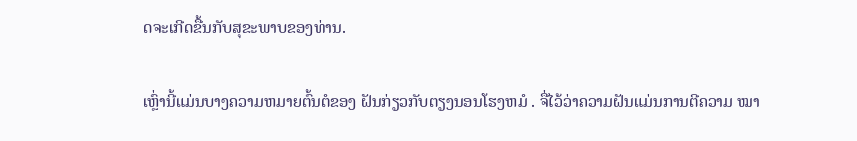ດຈະເກີດຂື້ນກັບສຸຂະພາບຂອງທ່ານ.

ເຫຼົ່ານີ້ແມ່ນບາງຄວາມຫມາຍຕົ້ນຕໍຂອງ ຝັນກ່ຽວກັບຕຽງນອນໂຮງຫມໍ . ຈື່ໄວ້ວ່າຄວາມຝັນແມ່ນການຕີຄວາມ ໝາ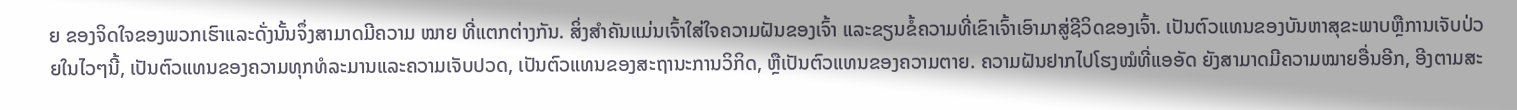ຍ ຂອງຈິດໃຈຂອງພວກເຮົາແລະດັ່ງນັ້ນຈຶ່ງສາມາດມີຄວາມ ໝາຍ ທີ່ແຕກຕ່າງກັນ. ສິ່ງສຳຄັນແມ່ນເຈົ້າໃສ່ໃຈຄວາມຝັນຂອງເຈົ້າ ແລະຂຽນຂໍ້ຄວາມທີ່ເຂົາເຈົ້າເອົາມາສູ່ຊີວິດຂອງເຈົ້າ. ເປັນຕົວແທນຂອງບັນຫາສຸຂະພາບຫຼືການເຈັບປ່ວຍໃນໄວໆນີ້, ເປັນຕົວແທນຂອງຄວາມທຸກທໍລະມານແລະຄວາມເຈັບປວດ, ເປັນຕົວແທນຂອງສະຖານະການວິກິດ, ຫຼືເປັນຕົວແທນຂອງຄວາມຕາຍ. ຄວາມຝັນຢາກໄປໂຮງໝໍທີ່ແອອັດ ຍັງສາມາດມີຄວາມໝາຍອື່ນອີກ, ອີງຕາມສະ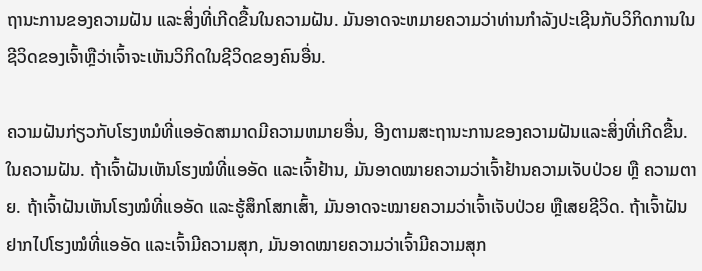ຖານະການຂອງຄວາມຝັນ ແລະສິ່ງທີ່ເກີດຂື້ນໃນຄວາມຝັນ. ມັນອາດຈະຫມາຍຄວາມວ່າທ່ານກໍາລັງປະເຊີນກັບວິກິດການໃນຊີວິດຂອງເຈົ້າຫຼືວ່າເຈົ້າຈະເຫັນວິກິດໃນຊີວິດຂອງຄົນອື່ນ.

ຄວາມຝັນກ່ຽວກັບໂຮງຫມໍທີ່ແອອັດສາມາດມີຄວາມຫມາຍອື່ນ, ອີງຕາມສະຖານະການຂອງຄວາມຝັນແລະສິ່ງທີ່ເກີດຂື້ນ. ໃນຄວາມຝັນ. ຖ້າເຈົ້າຝັນເຫັນໂຮງໝໍທີ່ແອອັດ ແລະເຈົ້າຢ້ານ, ມັນອາດໝາຍຄວາມວ່າເຈົ້າຢ້ານຄວາມເຈັບປ່ວຍ ຫຼື ຄວາມຕາຍ. ຖ້າເຈົ້າຝັນເຫັນໂຮງໝໍທີ່ແອອັດ ແລະຮູ້ສຶກໂສກເສົ້າ, ມັນອາດຈະໝາຍຄວາມວ່າເຈົ້າເຈັບປ່ວຍ ຫຼືເສຍຊີວິດ. ຖ້າເຈົ້າຝັນຢາກໄປໂຮງໝໍທີ່ແອອັດ ແລະເຈົ້າມີຄວາມສຸກ, ມັນອາດໝາຍຄວາມວ່າເຈົ້າມີຄວາມສຸກ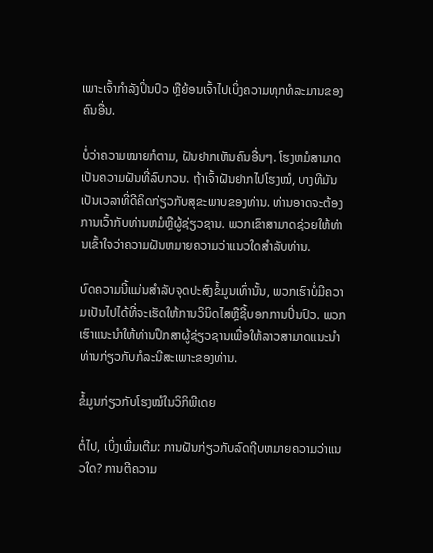ເພາະເຈົ້າກຳລັງປິ່ນປົວ ຫຼືຍ້ອນເຈົ້າໄປເບິ່ງຄວາມທຸກທໍລະມານຂອງຄົນອື່ນ.

ບໍ່ວ່າຄວາມໝາຍກໍຕາມ, ຝັນຢາກເຫັນຄົນອື່ນໆ. ໂຮງຫມໍສາມາດເປັນຄວາມຝັນທີ່ລົບກວນ. ຖ້າເຈົ້າຝັນຢາກໄປໂຮງໝໍ, ບາງທີມັນເປັນເວລາທີ່ດີຄິດກ່ຽວກັບສຸຂະພາບຂອງທ່ານ. ທ່ານອາດຈະຕ້ອງການເວົ້າກັບທ່ານຫມໍຫຼືຜູ້ຊ່ຽວຊານ. ພວກເຂົາສາມາດຊ່ວຍໃຫ້ທ່ານເຂົ້າໃຈວ່າຄວາມຝັນຫມາຍຄວາມວ່າແນວໃດສໍາລັບທ່ານ.

ບົດຄວາມນີ້ແມ່ນສໍາລັບຈຸດປະສົງຂໍ້ມູນເທົ່ານັ້ນ, ພວກເຮົາບໍ່ມີຄວາມເປັນໄປໄດ້ທີ່ຈະເຮັດໃຫ້ການວິນິດໄສຫຼືຊີ້ບອກການປິ່ນປົວ. ພວກເຮົາແນະນໍາໃຫ້ທ່ານປຶກສາຜູ້ຊ່ຽວຊານເພື່ອໃຫ້ລາວສາມາດແນະນໍາທ່ານກ່ຽວກັບກໍລະນີສະເພາະຂອງທ່ານ.

ຂໍ້ມູນກ່ຽວກັບໂຮງໝໍໃນວິກິພີເດຍ

ຕໍ່ໄປ, ເບິ່ງເພີ່ມເຕີມ: ການຝັນກ່ຽວກັບລົດຖີບຫມາຍຄວາມວ່າແນວໃດ? ການຕີຄວາມ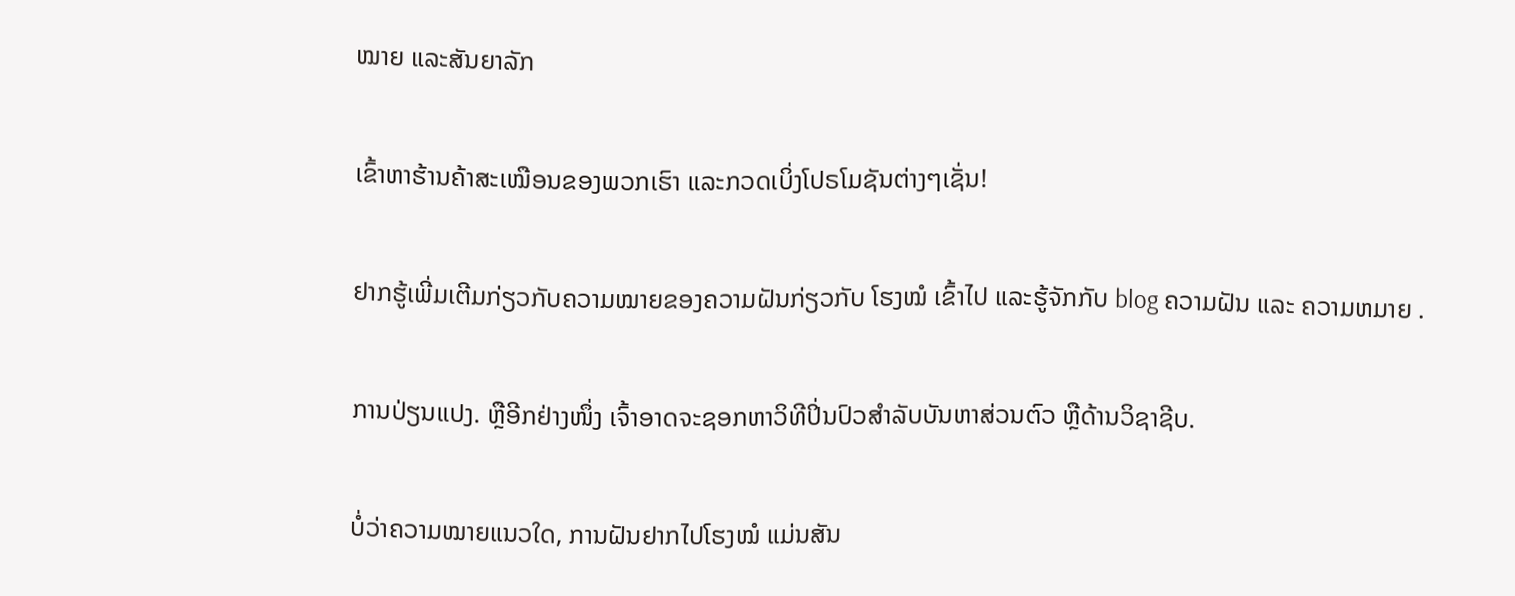ໝາຍ ແລະສັນຍາລັກ

ເຂົ້າຫາຮ້ານຄ້າສະເໝືອນຂອງພວກເຮົາ ແລະກວດເບິ່ງໂປຣໂມຊັນຕ່າງໆເຊັ່ນ!

ຢາກຮູ້ເພີ່ມເຕີມກ່ຽວກັບຄວາມໝາຍຂອງຄວາມຝັນກ່ຽວກັບ ໂຮງໝໍ ເຂົ້າໄປ ແລະຮູ້ຈັກກັບ blog ຄວາມຝັນ ແລະ ຄວາມຫມາຍ .

ການປ່ຽນແປງ. ຫຼືອີກຢ່າງໜຶ່ງ ເຈົ້າອາດຈະຊອກຫາວິທີປິ່ນປົວສຳລັບບັນຫາສ່ວນຕົວ ຫຼືດ້ານວິຊາຊີບ.

ບໍ່ວ່າຄວາມໝາຍແນວໃດ, ການຝັນຢາກໄປໂຮງໝໍ ແມ່ນສັນ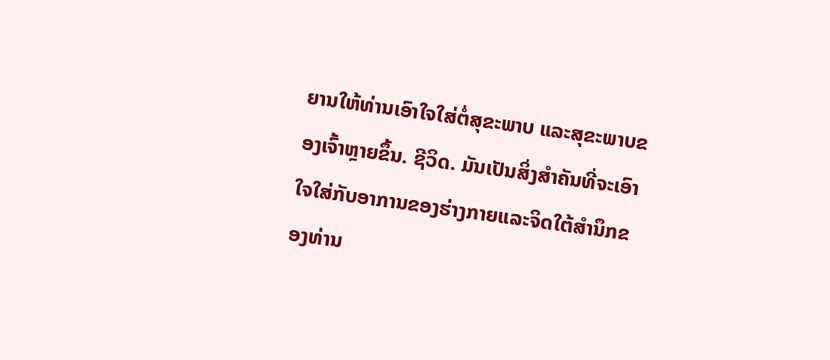ຍານໃຫ້ທ່ານເອົາໃຈໃສ່ຕໍ່ສຸຂະພາບ ແລະສຸຂະພາບຂອງເຈົ້າຫຼາຍຂຶ້ນ. ຊີວິດ. ມັນເປັນສິ່ງສໍາຄັນທີ່ຈະເອົາໃຈໃສ່ກັບອາການຂອງຮ່າງກາຍແລະຈິດໃຕ້ສໍານຶກຂອງທ່ານ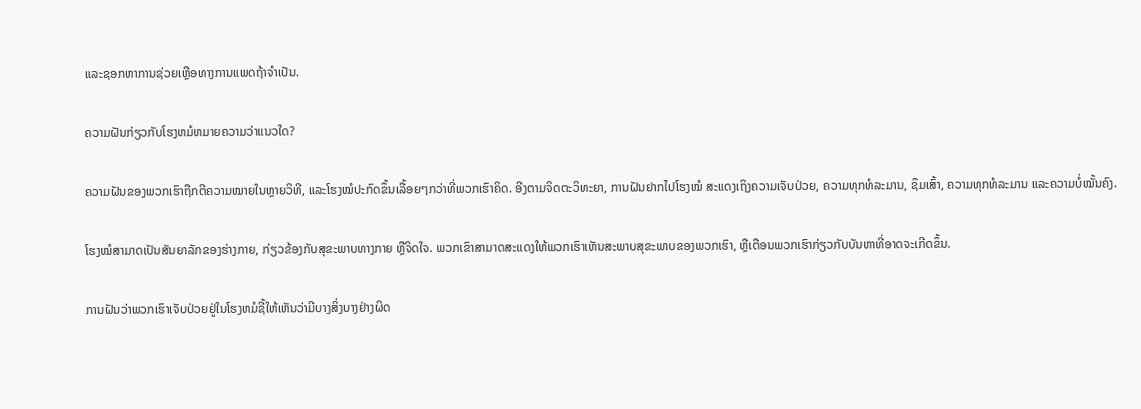ແລະຊອກຫາການຊ່ວຍເຫຼືອທາງການແພດຖ້າຈໍາເປັນ.

ຄວາມຝັນກ່ຽວກັບໂຮງຫມໍຫມາຍຄວາມວ່າແນວໃດ?

ຄວາມຝັນຂອງພວກເຮົາຖືກຕີຄວາມໝາຍໃນຫຼາຍວິທີ, ແລະໂຮງໝໍປະກົດຂຶ້ນເລື້ອຍໆກວ່າທີ່ພວກເຮົາຄິດ. ອີງຕາມຈິດຕະວິທະຍາ, ການຝັນຢາກໄປໂຮງໝໍ ສະແດງເຖິງຄວາມເຈັບປ່ວຍ, ຄວາມທຸກທໍລະມານ, ຊຶມເສົ້າ, ຄວາມທຸກທໍລະມານ ແລະຄວາມບໍ່ໝັ້ນຄົງ.

ໂຮງໝໍສາມາດເປັນສັນຍາລັກຂອງຮ່າງກາຍ, ກ່ຽວຂ້ອງກັບສຸຂະພາບທາງກາຍ ຫຼືຈິດໃຈ. ພວກເຂົາສາມາດສະແດງໃຫ້ພວກເຮົາເຫັນສະພາບສຸຂະພາບຂອງພວກເຮົາ, ຫຼືເຕືອນພວກເຮົາກ່ຽວກັບບັນຫາທີ່ອາດຈະເກີດຂຶ້ນ.

ການຝັນວ່າພວກເຮົາເຈັບປ່ວຍຢູ່ໃນໂຮງຫມໍຊີ້ໃຫ້ເຫັນວ່າມີບາງສິ່ງບາງຢ່າງຜິດ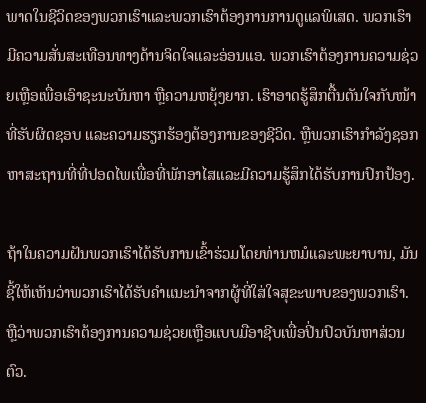ພາດໃນຊີວິດຂອງພວກເຮົາແລະພວກເຮົາຕ້ອງການການດູແລພິເສດ. ພວກເຮົາມີຄວາມສັ່ນສະເທືອນທາງດ້ານຈິດໃຈແລະອ່ອນແອ. ພວກເຮົາຕ້ອງການຄວາມຊ່ວຍເຫຼືອເພື່ອເອົາຊະນະບັນຫາ ຫຼືຄວາມຫຍຸ້ງຍາກ. ເຮົາອາດຮູ້ສຶກຕື້ນຕັນໃຈກັບໜ້າທີ່ຮັບຜິດຊອບ ແລະຄວາມຮຽກຮ້ອງຕ້ອງການຂອງຊີວິດ. ຫຼືພວກເຮົາກໍາລັງຊອກຫາສະຖານທີ່ທີ່ປອດໄພເພື່ອທີ່ພັກອາໄສແລະມີຄວາມຮູ້ສຶກໄດ້ຮັບການປົກປ້ອງ.

ຖ້າໃນຄວາມຝັນພວກເຮົາໄດ້ຮັບການເຂົ້າຮ່ວມໂດຍທ່ານຫມໍແລະພະຍາບານ, ມັນຊີ້ໃຫ້ເຫັນວ່າພວກເຮົາໄດ້ຮັບຄໍາແນະນໍາຈາກຜູ້ທີ່ໃສ່ໃຈສຸຂະພາບຂອງພວກເຮົາ. ຫຼືວ່າພວກເຮົາຕ້ອງການຄວາມຊ່ວຍເຫຼືອແບບມືອາຊີບເພື່ອປິ່ນປົວບັນຫາສ່ວນຕົວ.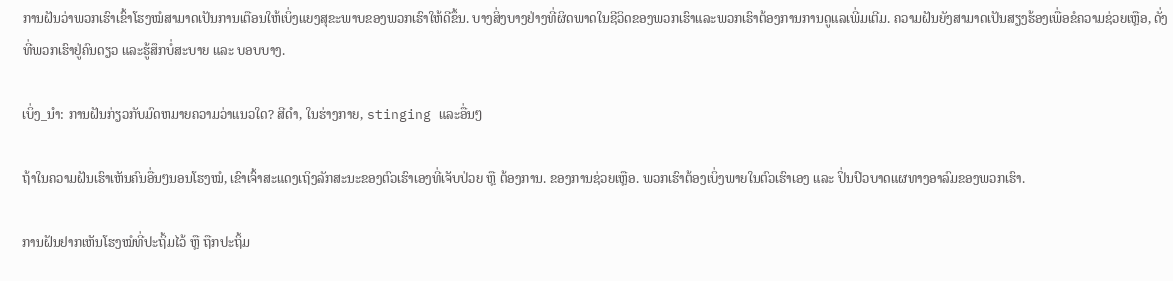ການຝັນວ່າພວກເຮົາເຂົ້າໂຮງໝໍສາມາດເປັນການເຕືອນໃຫ້ເບິ່ງແຍງສຸຂະພາບຂອງພວກເຮົາໃຫ້ດີຂຶ້ນ. ບາງສິ່ງບາງຢ່າງທີ່ຜິດພາດໃນຊີວິດຂອງພວກເຮົາແລະພວກເຮົາຕ້ອງການການດູແລເພີ່ມເຕີມ. ຄວາມຝັນຍັງສາມາດເປັນສຽງຮ້ອງເພື່ອຂໍຄວາມຊ່ວຍເຫຼືອ, ດັ່ງທີ່ພວກເຮົາຢູ່ຄົນດຽວ ແລະຮູ້ສຶກບໍ່ສະບາຍ ແລະ ບອບບາງ.

ເບິ່ງ_ນຳ: ການຝັນກ່ຽວກັບມົດຫມາຍຄວາມວ່າແນວໃດ? ສີດໍາ, ໃນຮ່າງກາຍ, stinging ແລະອື່ນໆ

ຖ້າໃນຄວາມຝັນເຮົາເຫັນຄົນອື່ນໆນອນໂຮງໝໍ, ເຂົາເຈົ້າສະແດງເຖິງລັກສະນະຂອງຕົວເຮົາເອງທີ່ເຈັບປ່ວຍ ຫຼື ຕ້ອງການ. ຂອງການຊ່ວຍເຫຼືອ. ພວກເຮົາຕ້ອງເບິ່ງພາຍໃນຕົວເຮົາເອງ ແລະ ປິ່ນປົວບາດແຜທາງອາລົມຂອງພວກເຮົາ.

ການຝັນຢາກເຫັນໂຮງໝໍທີ່ປະຖິ້ມໄວ້ ຫຼື ຖືກປະຖິ້ມ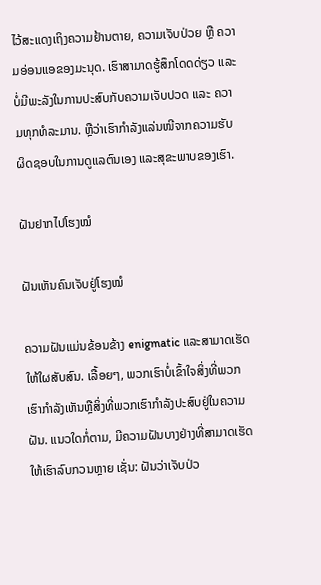ໄວ້ສະແດງເຖິງຄວາມຢ້ານຕາຍ, ຄວາມເຈັບປ່ວຍ ຫຼື ຄວາມອ່ອນແອຂອງມະນຸດ. ເຮົາສາມາດຮູ້ສຶກໂດດດ່ຽວ ແລະ ບໍ່ມີພະລັງໃນການປະສົບກັບຄວາມເຈັບປວດ ແລະ ຄວາມທຸກທໍລະມານ. ຫຼືວ່າເຮົາກຳລັງແລ່ນໜີຈາກຄວາມຮັບຜິດຊອບໃນການດູແລຕົນເອງ ແລະສຸຂະພາບຂອງເຮົາ.

ຝັນຢາກໄປໂຮງໝໍ

ຝັນເຫັນຄົນເຈັບຢູ່ໂຮງໝໍ

ຄວາມຝັນແມ່ນຂ້ອນຂ້າງ enigmatic ແລະສາມາດເຮັດໃຫ້ໃຜສັບສົນ. ເລື້ອຍໆ, ພວກເຮົາບໍ່ເຂົ້າໃຈສິ່ງທີ່ພວກເຮົາກໍາລັງເຫັນຫຼືສິ່ງທີ່ພວກເຮົາກໍາລັງປະສົບຢູ່ໃນຄວາມຝັນ. ແນວໃດກໍ່ຕາມ, ມີຄວາມຝັນບາງຢ່າງທີ່ສາມາດເຮັດໃຫ້ເຮົາລົບກວນຫຼາຍ ເຊັ່ນ: ຝັນວ່າເຈັບປ່ວ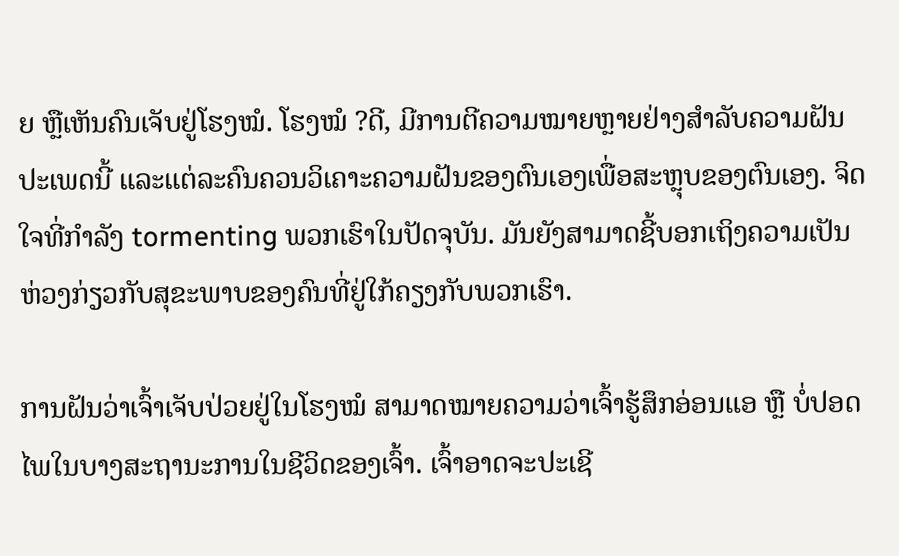ຍ ຫຼືເຫັນຄົນເຈັບຢູ່ໂຮງໝໍ. ໂຮງໝໍ ?ດີ, ມີການຕີຄວາມໝາຍຫຼາຍຢ່າງສໍາລັບຄວາມຝັນປະເພດນີ້ ແລະແຕ່ລະຄົນຄວນວິເຄາະຄວາມຝັນຂອງຕົນເອງເພື່ອສະຫຼຸບຂອງຕົນເອງ. ຈິດໃຈທີ່ກໍາລັງ tormenting ພວກເຮົາໃນປັດຈຸບັນ. ມັນຍັງສາມາດຊີ້ບອກເຖິງຄວາມເປັນຫ່ວງກ່ຽວກັບສຸຂະພາບຂອງຄົນທີ່ຢູ່ໃກ້ຄຽງກັບພວກເຮົາ.

ການຝັນວ່າເຈົ້າເຈັບປ່ວຍຢູ່ໃນໂຮງໝໍ ສາມາດໝາຍຄວາມວ່າເຈົ້າຮູ້ສຶກອ່ອນແອ ຫຼື ບໍ່ປອດໄພໃນບາງສະຖານະການໃນຊີວິດຂອງເຈົ້າ. ເຈົ້າອາດຈະປະເຊີ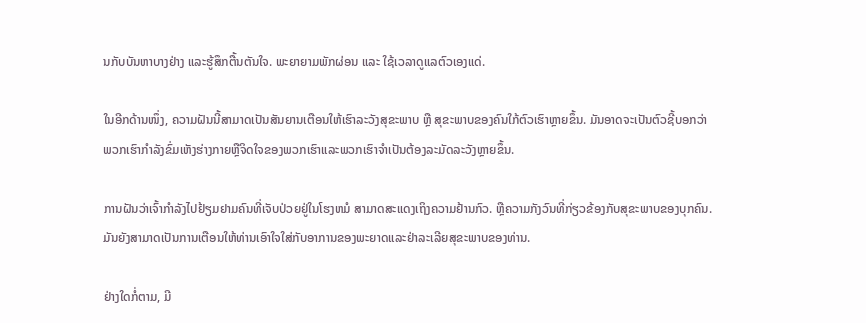ນກັບບັນຫາບາງຢ່າງ ແລະຮູ້ສຶກຕື້ນຕັນໃຈ. ພະຍາຍາມພັກຜ່ອນ ແລະ ໃຊ້ເວລາດູແລຕົວເອງແດ່.

ໃນອີກດ້ານໜຶ່ງ, ຄວາມຝັນນີ້ສາມາດເປັນສັນຍານເຕືອນໃຫ້ເຮົາລະວັງສຸຂະພາບ ຫຼື ສຸຂະພາບຂອງຄົນໃກ້ຕົວເຮົາຫຼາຍຂຶ້ນ. ມັນອາດຈະເປັນຕົວຊີ້ບອກວ່າພວກເຮົາກໍາລັງຂົ່ມເຫັງຮ່າງກາຍຫຼືຈິດໃຈຂອງພວກເຮົາແລະພວກເຮົາຈໍາເປັນຕ້ອງລະມັດລະວັງຫຼາຍຂຶ້ນ.

ການຝັນວ່າເຈົ້າກໍາລັງໄປຢ້ຽມຢາມຄົນທີ່ເຈັບປ່ວຍຢູ່ໃນໂຮງຫມໍ ສາມາດສະແດງເຖິງຄວາມຢ້ານກົວ. ຫຼືຄວາມກັງວົນທີ່ກ່ຽວຂ້ອງກັບສຸຂະພາບຂອງບຸກຄົນ. ມັນຍັງສາມາດເປັນການເຕືອນໃຫ້ທ່ານເອົາໃຈໃສ່ກັບອາການຂອງພະຍາດແລະຢ່າລະເລີຍສຸຂະພາບຂອງທ່ານ.

ຢ່າງໃດກໍ່ຕາມ, ມີ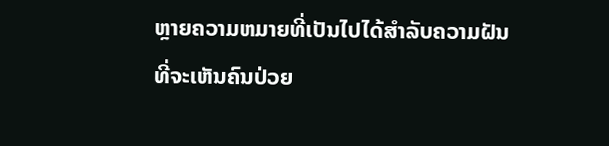ຫຼາຍຄວາມຫມາຍທີ່ເປັນໄປໄດ້ສໍາລັບຄວາມຝັນທີ່ຈະເຫັນຄົນປ່ວຍ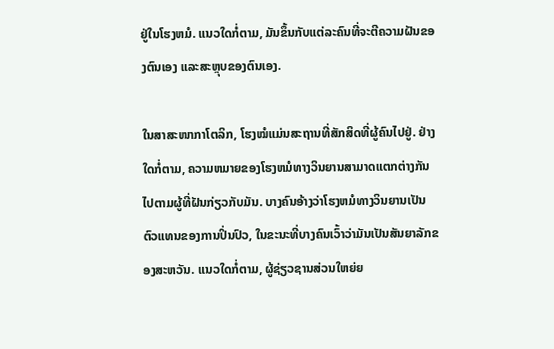ຢູ່ໃນໂຮງຫມໍ. ແນວໃດກໍ່ຕາມ, ມັນຂຶ້ນກັບແຕ່ລະຄົນທີ່ຈະຕີຄວາມຝັນຂອງຕົນເອງ ແລະສະຫຼຸບຂອງຕົນເອງ.

ໃນສາສະໜາກາໂຕລິກ, ໂຮງໝໍແມ່ນສະຖານທີ່ສັກສິດທີ່ຜູ້ຄົນໄປຢູ່. ຢ່າງໃດກໍ່ຕາມ, ຄວາມຫມາຍຂອງໂຮງຫມໍທາງວິນຍານສາມາດແຕກຕ່າງກັນໄປຕາມຜູ້ທີ່ຝັນກ່ຽວກັບມັນ. ບາງຄົນອ້າງວ່າໂຮງຫມໍທາງວິນຍານເປັນຕົວແທນຂອງການປິ່ນປົວ, ໃນຂະນະທີ່ບາງຄົນເວົ້າວ່າມັນເປັນສັນຍາລັກຂອງສະຫວັນ. ແນວໃດກໍ່ຕາມ, ຜູ້ຊ່ຽວຊານສ່ວນໃຫຍ່ຍ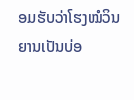ອມຮັບວ່າໂຮງໝໍວິນຍານເປັນບ່ອ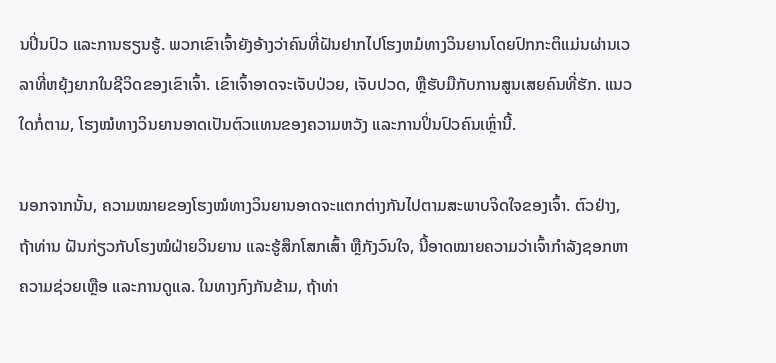ນປິ່ນປົວ ແລະການຮຽນຮູ້. ພວກເຂົາເຈົ້າຍັງອ້າງວ່າຄົນທີ່ຝັນຢາກໄປໂຮງຫມໍທາງວິນຍານໂດຍປົກກະຕິແມ່ນຜ່ານເວລາທີ່ຫຍຸ້ງຍາກໃນຊີວິດຂອງເຂົາເຈົ້າ. ເຂົາເຈົ້າອາດຈະເຈັບປ່ວຍ, ເຈັບປວດ, ຫຼືຮັບມືກັບການສູນເສຍຄົນທີ່ຮັກ. ແນວໃດກໍ່ຕາມ, ໂຮງໝໍທາງວິນຍານອາດເປັນຕົວແທນຂອງຄວາມຫວັງ ແລະການປິ່ນປົວຄົນເຫຼົ່ານີ້.

ນອກຈາກນັ້ນ, ຄວາມໝາຍຂອງໂຮງໝໍທາງວິນຍານອາດຈະແຕກຕ່າງກັນໄປຕາມສະພາບຈິດໃຈຂອງເຈົ້າ. ຕົວຢ່າງ, ຖ້າທ່ານ ຝັນກ່ຽວກັບໂຮງໝໍຝ່າຍວິນຍານ ແລະຮູ້ສຶກໂສກເສົ້າ ຫຼືກັງວົນໃຈ, ນີ້ອາດໝາຍຄວາມວ່າເຈົ້າກໍາລັງຊອກຫາຄວາມຊ່ວຍເຫຼືອ ແລະການດູແລ. ໃນທາງກົງກັນຂ້າມ, ຖ້າທ່າ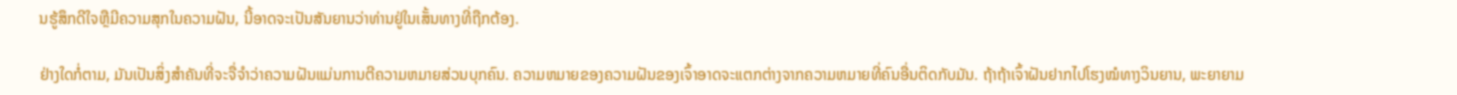ນຮູ້ສຶກດີໃຈຫຼືມີຄວາມສຸກໃນຄວາມຝັນ, ນີ້ອາດຈະເປັນສັນຍານວ່າທ່ານຢູ່ໃນເສັ້ນທາງທີ່ຖືກຕ້ອງ.

ຢ່າງໃດກໍ່ຕາມ, ມັນເປັນສິ່ງສໍາຄັນທີ່ຈະຈື່ຈໍາວ່າຄວາມຝັນແມ່ນການຕີຄວາມຫມາຍສ່ວນບຸກຄົນ. ຄວາມຫມາຍຂອງຄວາມຝັນຂອງເຈົ້າອາດຈະແຕກຕ່າງຈາກຄວາມຫມາຍທີ່ຄົນອື່ນຕິດກັບມັນ. ຖ້າຖ້າເຈົ້າຝັນຢາກໄປໂຮງໝໍທາງວິນຍານ, ພະຍາຍາມ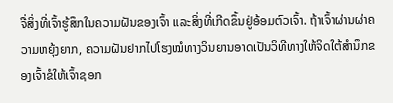ຈື່ສິ່ງທີ່ເຈົ້າຮູ້ສຶກໃນຄວາມຝັນຂອງເຈົ້າ ແລະສິ່ງທີ່ເກີດຂຶ້ນຢູ່ອ້ອມຕົວເຈົ້າ. ຖ້າເຈົ້າຜ່ານຜ່າຄວາມຫຍຸ້ງຍາກ, ຄວາມຝັນຢາກໄປໂຮງໝໍທາງວິນຍານອາດເປັນວິທີທາງໃຫ້ຈິດໃຕ້ສຳນຶກຂອງເຈົ້າຂໍໃຫ້ເຈົ້າຊອກ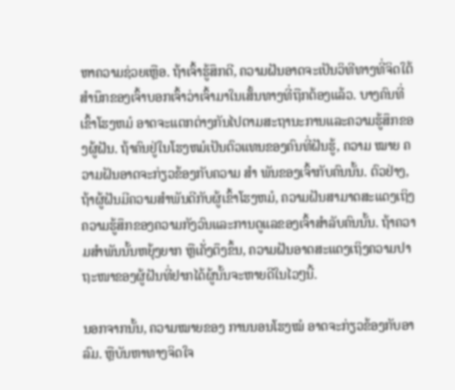ຫາຄວາມຊ່ວຍເຫຼືອ. ຖ້າເຈົ້າຮູ້ສຶກດີ, ຄວາມຝັນອາດຈະເປັນວິທີທາງທີ່ຈິດໃຕ້ສຳນຶກຂອງເຈົ້າບອກເຈົ້າວ່າເຈົ້າມາໃນເສັ້ນທາງທີ່ຖືກຕ້ອງແລ້ວ. ບາງຄົນທີ່ເຂົ້າໂຮງຫມໍ ອາດຈະແຕກຕ່າງກັນໄປຕາມສະຖານະການແລະຄວາມຮູ້ສຶກຂອງຜູ້ຝັນ. ຖ້າຄົນຢູ່ໃນໂຮງຫມໍເປັນຕົວແທນຂອງຄົນທີ່ຝັນຮູ້, ຄວາມ ໝາຍ ຄວາມຝັນອາດຈະກ່ຽວຂ້ອງກັບຄວາມ ສຳ ພັນຂອງເຈົ້າກັບຄົນນັ້ນ. ຕົວຢ່າງ, ຖ້າຜູ້ຝັນມີຄວາມສໍາພັນດີກັບຜູ້ເຂົ້າໂຮງຫມໍ, ຄວາມຝັນສາມາດສະແດງເຖິງຄວາມຮູ້ສຶກຂອງຄວາມກັງວົນແລະການດູແລຂອງເຈົ້າສໍາລັບຄົນນັ້ນ. ຖ້າຄວາມສຳພັນນັ້ນຫຍຸ້ງຍາກ ຫຼືເຄັ່ງຕຶງຂຶ້ນ, ຄວາມຝັນອາດສະແດງເຖິງຄວາມປາຖະໜາຂອງຜູ້ຝັນທີ່ຢາກໄດ້ຜູ້ນັ້ນຈະຫາຍດີໃນໄວໆນີ້.

ນອກຈາກນັ້ນ, ຄວາມໝາຍຂອງ ການນອນໂຮງໝໍ ອາດຈະກ່ຽວຂ້ອງກັບອາລົມ. ຫຼືບັນຫາທາງຈິດໃຈ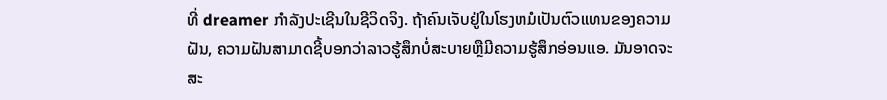ທີ່ dreamer ກໍາລັງປະເຊີນໃນຊີວິດຈິງ. ຖ້າຄົນເຈັບຢູ່ໃນໂຮງຫມໍເປັນຕົວແທນຂອງຄວາມຝັນ, ຄວາມຝັນສາມາດຊີ້ບອກວ່າລາວຮູ້ສຶກບໍ່ສະບາຍຫຼືມີຄວາມຮູ້ສຶກອ່ອນແອ. ມັນອາດຈະສະ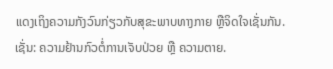ແດງເຖິງຄວາມກັງວົນກ່ຽວກັບສຸຂະພາບທາງກາຍ ຫຼືຈິດໃຈເຊັ່ນກັນ.ເຊັ່ນ: ຄວາມຢ້ານກົວຕໍ່ການເຈັບປ່ວຍ ຫຼື ຄວາມຕາຍ.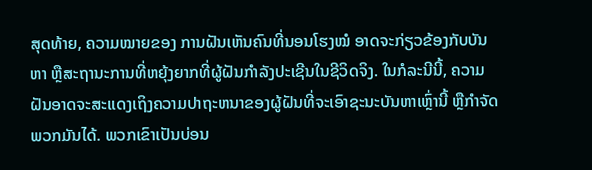ສຸດທ້າຍ, ຄວາມໝາຍຂອງ ການຝັນເຫັນຄົນທີ່ນອນໂຮງໝໍ ອາດຈະກ່ຽວຂ້ອງກັບບັນຫາ ຫຼືສະຖານະການທີ່ຫຍຸ້ງຍາກທີ່ຜູ້ຝັນກຳລັງປະເຊີນໃນຊີວິດຈິງ. ໃນກໍລະນີນີ້, ຄວາມຝັນອາດຈະສະແດງເຖິງຄວາມປາຖະຫນາຂອງຜູ້ຝັນທີ່ຈະເອົາຊະນະບັນຫາເຫຼົ່ານີ້ ຫຼືກໍາຈັດພວກມັນໄດ້. ພວກເຂົາເປັນບ່ອນ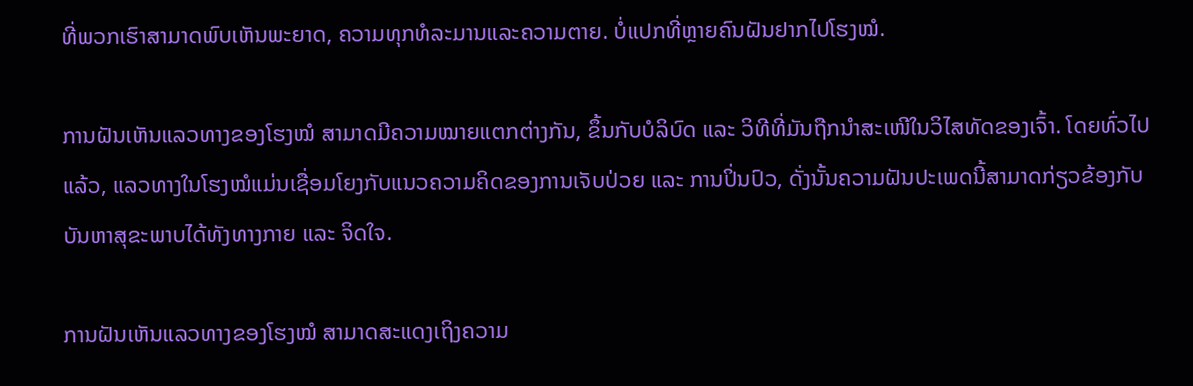ທີ່ພວກເຮົາສາມາດພົບເຫັນພະຍາດ, ຄວາມທຸກທໍລະມານແລະຄວາມຕາຍ. ບໍ່ແປກທີ່ຫຼາຍຄົນຝັນຢາກໄປໂຮງໝໍ.

ການຝັນເຫັນແລວທາງຂອງໂຮງໝໍ ສາມາດມີຄວາມໝາຍແຕກຕ່າງກັນ, ຂຶ້ນກັບບໍລິບົດ ແລະ ວິທີທີ່ມັນຖືກນຳສະເໜີໃນວິໄສທັດຂອງເຈົ້າ. ໂດຍທົ່ວໄປແລ້ວ, ແລວທາງໃນໂຮງໝໍແມ່ນເຊື່ອມໂຍງກັບແນວຄວາມຄິດຂອງການເຈັບປ່ວຍ ແລະ ການປິ່ນປົວ, ດັ່ງນັ້ນຄວາມຝັນປະເພດນີ້ສາມາດກ່ຽວຂ້ອງກັບບັນຫາສຸຂະພາບໄດ້ທັງທາງກາຍ ແລະ ຈິດໃຈ.

ການຝັນເຫັນແລວທາງຂອງໂຮງໝໍ ສາມາດສະແດງເຖິງຄວາມ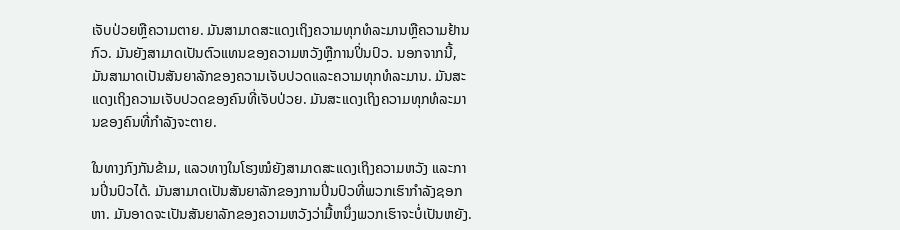ເຈັບປ່ວຍຫຼືຄວາມຕາຍ. ມັນສາມາດສະແດງເຖິງຄວາມທຸກທໍລະມານຫຼືຄວາມຢ້ານກົວ. ມັນຍັງສາມາດເປັນຕົວແທນຂອງຄວາມຫວັງຫຼືການປິ່ນປົວ. ນອກຈາກນີ້, ມັນສາມາດເປັນສັນຍາລັກຂອງຄວາມເຈັບປວດແລະຄວາມທຸກທໍລະມານ. ມັນສະແດງເຖິງຄວາມເຈັບປວດຂອງຄົນທີ່ເຈັບປ່ວຍ. ມັນສະແດງເຖິງຄວາມທຸກທໍລະມານຂອງຄົນທີ່ກຳລັງຈະຕາຍ.

ໃນທາງກົງກັນຂ້າມ, ແລວທາງໃນໂຮງໝໍຍັງສາມາດສະແດງເຖິງຄວາມຫວັງ ແລະການປິ່ນປົວໄດ້. ມັນສາມາດເປັນສັນຍາລັກຂອງການປິ່ນປົວທີ່ພວກເຮົາກໍາລັງຊອກຫາ. ມັນອາດຈະເປັນສັນຍາລັກຂອງຄວາມຫວັງວ່າມື້ຫນຶ່ງພວກເຮົາຈະບໍ່ເປັນຫຍັງ.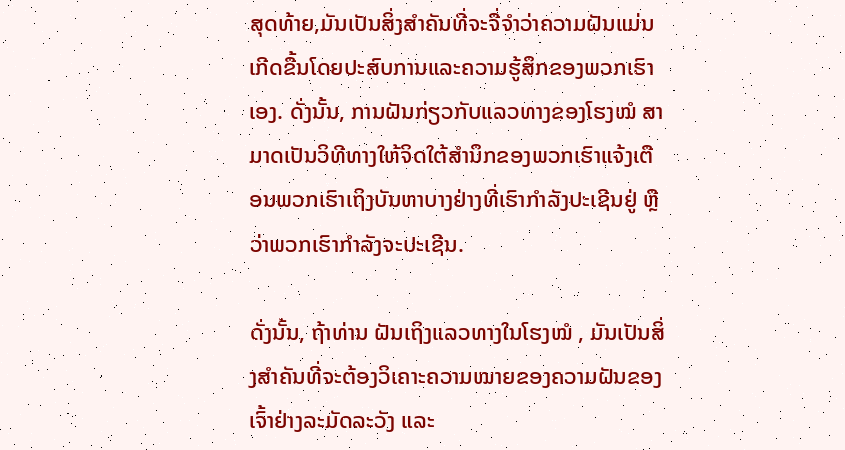ສຸດທ້າຍ,ມັນເປັນສິ່ງສໍາຄັນທີ່ຈະຈື່ຈໍາວ່າຄວາມຝັນແມ່ນເກີດຂື້ນໂດຍປະສົບການແລະຄວາມຮູ້ສຶກຂອງພວກເຮົາເອງ. ດັ່ງນັ້ນ, ການຝັນກ່ຽວກັບແລວທາງຂອງໂຮງໝໍ ສາມາດເປັນວິທີທາງໃຫ້ຈິດໃຕ້ສຳນຶກຂອງພວກເຮົາແຈ້ງເຕືອນພວກເຮົາເຖິງບັນຫາບາງຢ່າງທີ່ເຮົາກຳລັງປະເຊີນຢູ່ ຫຼືວ່າພວກເຮົາກຳລັງຈະປະເຊີນ.

ດັ່ງນັ້ນ, ຖ້າທ່ານ ຝັນເຖິງແລວທາງໃນໂຮງໝໍ , ມັນເປັນສິ່ງສຳຄັນທີ່ຈະຕ້ອງວິເຄາະຄວາມໝາຍຂອງຄວາມຝັນຂອງເຈົ້າຢ່າງລະມັດລະວັງ ແລະ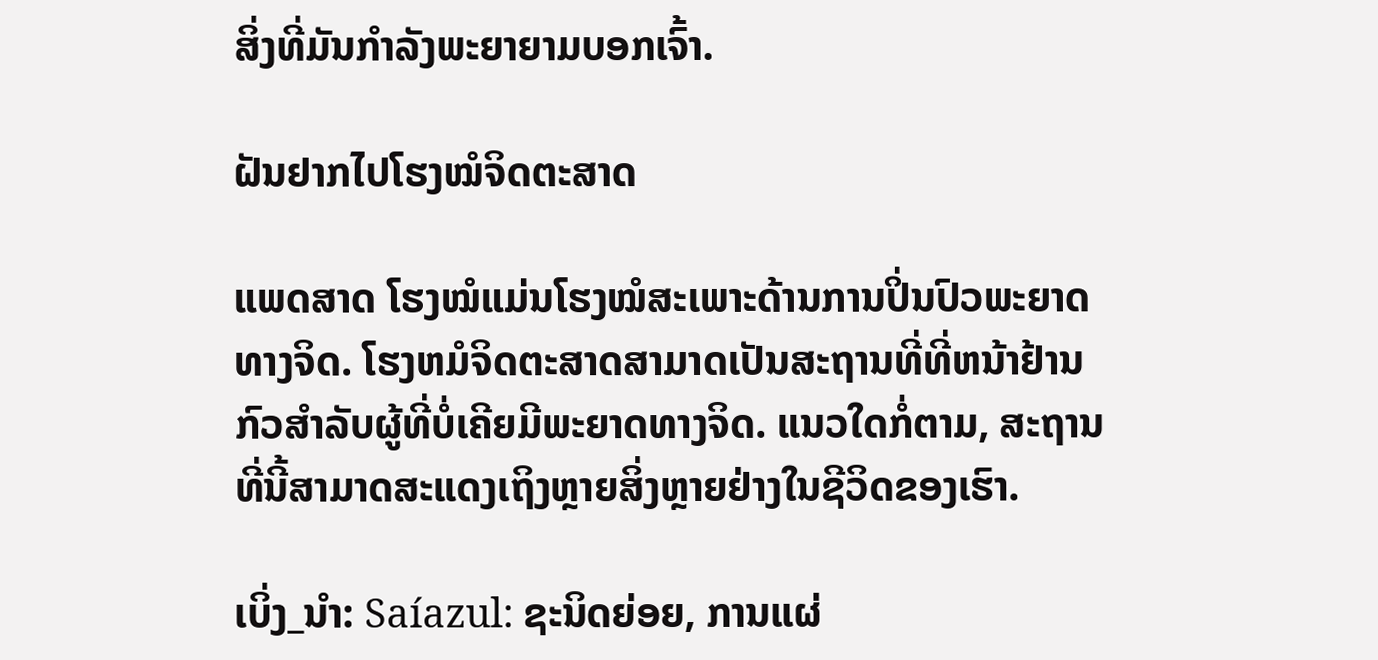ສິ່ງທີ່ມັນກຳລັງພະຍາຍາມບອກເຈົ້າ.

ຝັນຢາກໄປໂຮງໝໍຈິດຕະສາດ

ແພດສາດ ໂຮງໝໍແມ່ນໂຮງໝໍສະເພາະດ້ານການປິ່ນປົວພະຍາດທາງຈິດ. ໂຮງຫມໍຈິດຕະສາດສາມາດເປັນສະຖານທີ່ທີ່ຫນ້າຢ້ານກົວສໍາລັບຜູ້ທີ່ບໍ່ເຄີຍມີພະຍາດທາງຈິດ. ແນວໃດກໍ່ຕາມ, ສະຖານທີ່ນີ້ສາມາດສະແດງເຖິງຫຼາຍສິ່ງຫຼາຍຢ່າງໃນຊີວິດຂອງເຮົາ.

ເບິ່ງ_ນຳ: Saíazul: ຊະນິດຍ່ອຍ, ການແຜ່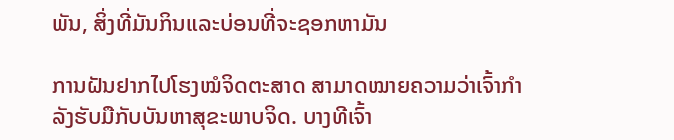ພັນ, ສິ່ງທີ່ມັນກິນແລະບ່ອນທີ່ຈະຊອກຫາມັນ

ການຝັນຢາກໄປໂຮງໝໍຈິດຕະສາດ ສາມາດໝາຍຄວາມວ່າເຈົ້າກຳລັງຮັບມືກັບບັນຫາສຸຂະພາບຈິດ. ບາງທີເຈົ້າ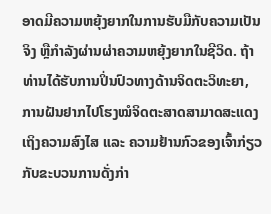ອາດມີຄວາມຫຍຸ້ງຍາກໃນການຮັບມືກັບຄວາມເປັນຈິງ ຫຼືກຳລັງຜ່ານຜ່າຄວາມຫຍຸ້ງຍາກໃນຊີວິດ. ຖ້າທ່ານໄດ້ຮັບການປິ່ນປົວທາງດ້ານຈິດຕະວິທະຍາ, ການຝັນຢາກໄປໂຮງໝໍຈິດຕະສາດສາມາດສະແດງເຖິງຄວາມສົງໄສ ແລະ ຄວາມຢ້ານກົວຂອງເຈົ້າກ່ຽວກັບຂະບວນການດັ່ງກ່າ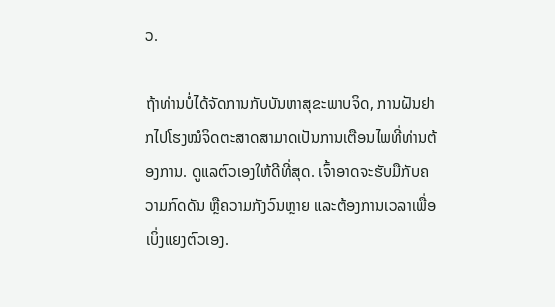ວ.

ຖ້າທ່ານບໍ່ໄດ້ຈັດການກັບບັນຫາສຸຂະພາບຈິດ, ການຝັນຢາກໄປໂຮງໝໍຈິດຕະສາດສາມາດເປັນການເຕືອນໄພທີ່ທ່ານຕ້ອງການ. ດູແລຕົວເອງໃຫ້ດີທີ່ສຸດ. ເຈົ້າອາດຈະຮັບມືກັບຄວາມກົດດັນ ຫຼືຄວາມກັງວົນຫຼາຍ ແລະຕ້ອງການເວລາເພື່ອເບິ່ງແຍງຕົວເອງ.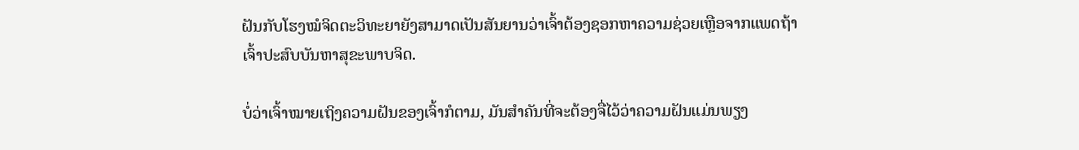ຝັນກັບໂຮງໝໍຈິດຕະວິທະຍາຍັງສາມາດເປັນສັນຍານວ່າເຈົ້າຕ້ອງຊອກຫາຄວາມຊ່ວຍເຫຼືອຈາກແພດຖ້າເຈົ້າປະສົບບັນຫາສຸຂະພາບຈິດ.

ບໍ່ວ່າເຈົ້າໝາຍເຖິງຄວາມຝັນຂອງເຈົ້າກໍຕາມ, ມັນສຳຄັນທີ່ຈະຕ້ອງຈື່ໄວ້ວ່າຄວາມຝັນແມ່ນພຽງ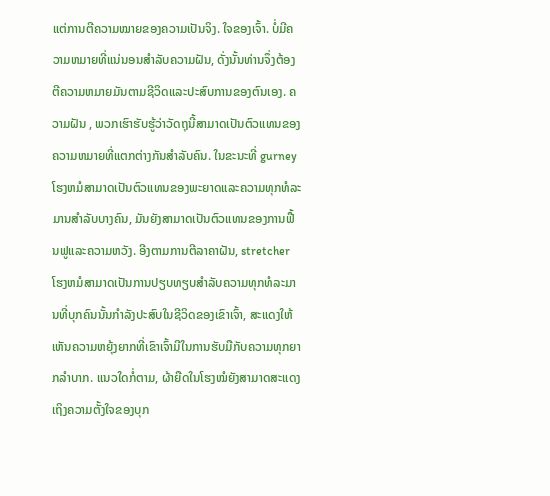ແຕ່ການຕີຄວາມໝາຍຂອງຄວາມເປັນຈິງ. ໃຈຂອງເຈົ້າ. ບໍ່ມີຄວາມຫມາຍທີ່ແນ່ນອນສໍາລັບຄວາມຝັນ, ດັ່ງນັ້ນທ່ານຈຶ່ງຕ້ອງຕີຄວາມຫມາຍມັນຕາມຊີວິດແລະປະສົບການຂອງຕົນເອງ. ຄວາມຝັນ , ພວກເຮົາຮັບຮູ້ວ່າວັດຖຸນີ້ສາມາດເປັນຕົວແທນຂອງຄວາມຫມາຍທີ່ແຕກຕ່າງກັນສໍາລັບຄົນ. ໃນຂະນະທີ່ gurney ໂຮງຫມໍສາມາດເປັນຕົວແທນຂອງພະຍາດແລະຄວາມທຸກທໍລະມານສໍາລັບບາງຄົນ, ມັນຍັງສາມາດເປັນຕົວແທນຂອງການຟື້ນຟູແລະຄວາມຫວັງ. ອີງຕາມການຕີລາຄາຝັນ, stretcher ໂຮງຫມໍສາມາດເປັນການປຽບທຽບສໍາລັບຄວາມທຸກທໍລະມານທີ່ບຸກຄົນນັ້ນກໍາລັງປະສົບໃນຊີວິດຂອງເຂົາເຈົ້າ, ສະແດງໃຫ້ເຫັນຄວາມຫຍຸ້ງຍາກທີ່ເຂົາເຈົ້າມີໃນການຮັບມືກັບຄວາມທຸກຍາກລໍາບາກ. ແນວໃດກໍ່ຕາມ, ຜ້າຍືດໃນໂຮງໝໍຍັງສາມາດສະແດງເຖິງຄວາມຕັ້ງໃຈຂອງບຸກ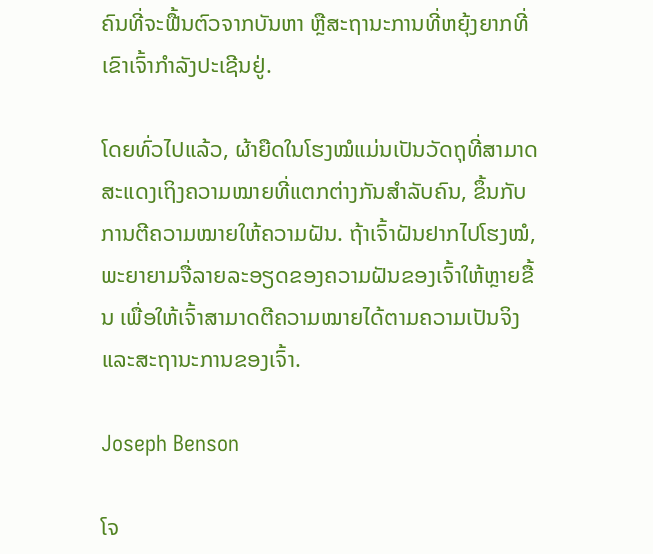ຄົນທີ່ຈະຟື້ນຕົວຈາກບັນຫາ ຫຼືສະຖານະການທີ່ຫຍຸ້ງຍາກທີ່ເຂົາເຈົ້າກໍາລັງປະເຊີນຢູ່.

ໂດຍທົ່ວໄປແລ້ວ, ຜ້າຍືດໃນໂຮງໝໍແມ່ນເປັນວັດຖຸທີ່ສາມາດສະແດງເຖິງຄວາມໝາຍທີ່ແຕກຕ່າງກັນສຳລັບຄົນ, ຂຶ້ນກັບ ການຕີຄວາມໝາຍໃຫ້ຄວາມຝັນ. ຖ້າເຈົ້າຝັນຢາກໄປໂຮງໝໍ, ພະຍາຍາມຈື່ລາຍລະອຽດຂອງຄວາມຝັນຂອງເຈົ້າໃຫ້ຫຼາຍຂື້ນ ເພື່ອໃຫ້ເຈົ້າສາມາດຕີຄວາມໝາຍໄດ້ຕາມຄວາມເປັນຈິງ ແລະສະຖານະການຂອງເຈົ້າ.

Joseph Benson

ໂຈ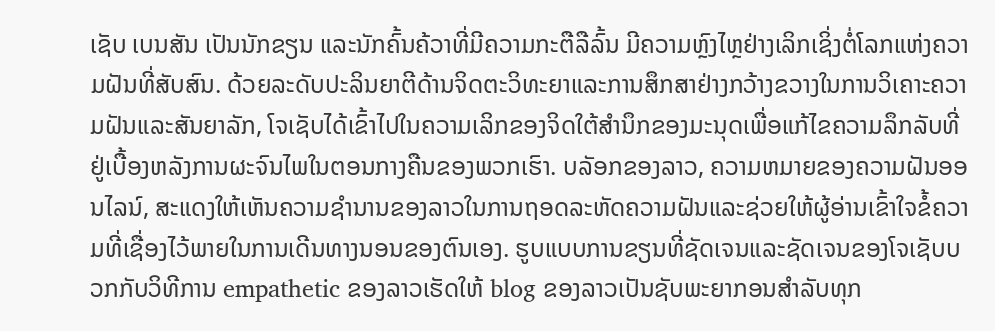ເຊັບ ເບນສັນ ເປັນນັກຂຽນ ແລະນັກຄົ້ນຄ້ວາທີ່ມີຄວາມກະຕືລືລົ້ນ ມີຄວາມຫຼົງໄຫຼຢ່າງເລິກເຊິ່ງຕໍ່ໂລກແຫ່ງຄວາມຝັນທີ່ສັບສົນ. ດ້ວຍລະດັບປະລິນຍາຕີດ້ານຈິດຕະວິທະຍາແລະການສຶກສາຢ່າງກວ້າງຂວາງໃນການວິເຄາະຄວາມຝັນແລະສັນຍາລັກ, ໂຈເຊັບໄດ້ເຂົ້າໄປໃນຄວາມເລິກຂອງຈິດໃຕ້ສໍານຶກຂອງມະນຸດເພື່ອແກ້ໄຂຄວາມລຶກລັບທີ່ຢູ່ເບື້ອງຫລັງການຜະຈົນໄພໃນຕອນກາງຄືນຂອງພວກເຮົາ. ບລັອກຂອງລາວ, ຄວາມຫມາຍຂອງຄວາມຝັນອອນໄລນ໌, ສະແດງໃຫ້ເຫັນຄວາມຊໍານານຂອງລາວໃນການຖອດລະຫັດຄວາມຝັນແລະຊ່ວຍໃຫ້ຜູ້ອ່ານເຂົ້າໃຈຂໍ້ຄວາມທີ່ເຊື່ອງໄວ້ພາຍໃນການເດີນທາງນອນຂອງຕົນເອງ. ຮູບແບບການຂຽນທີ່ຊັດເຈນແລະຊັດເຈນຂອງໂຈເຊັບບວກກັບວິທີການ empathetic ຂອງລາວເຮັດໃຫ້ blog ຂອງລາວເປັນຊັບພະຍາກອນສໍາລັບທຸກ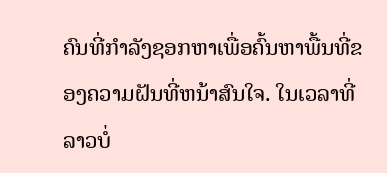ຄົນທີ່ກໍາລັງຊອກຫາເພື່ອຄົ້ນຫາພື້ນທີ່ຂອງຄວາມຝັນທີ່ຫນ້າສົນໃຈ. ໃນເວລາທີ່ລາວບໍ່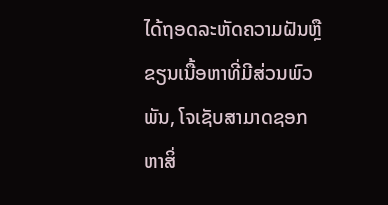ໄດ້ຖອດລະຫັດຄວາມຝັນຫຼືຂຽນເນື້ອຫາທີ່ມີສ່ວນພົວພັນ, ໂຈເຊັບສາມາດຊອກຫາສິ່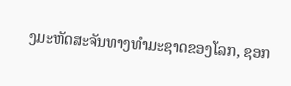ງມະຫັດສະຈັນທາງທໍາມະຊາດຂອງໂລກ, ຊອກ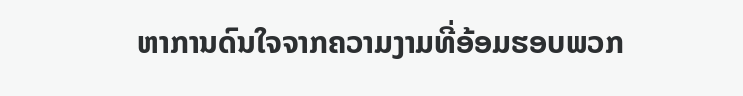ຫາການດົນໃຈຈາກຄວາມງາມທີ່ອ້ອມຮອບພວກ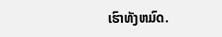ເຮົາທັງຫມົດ.